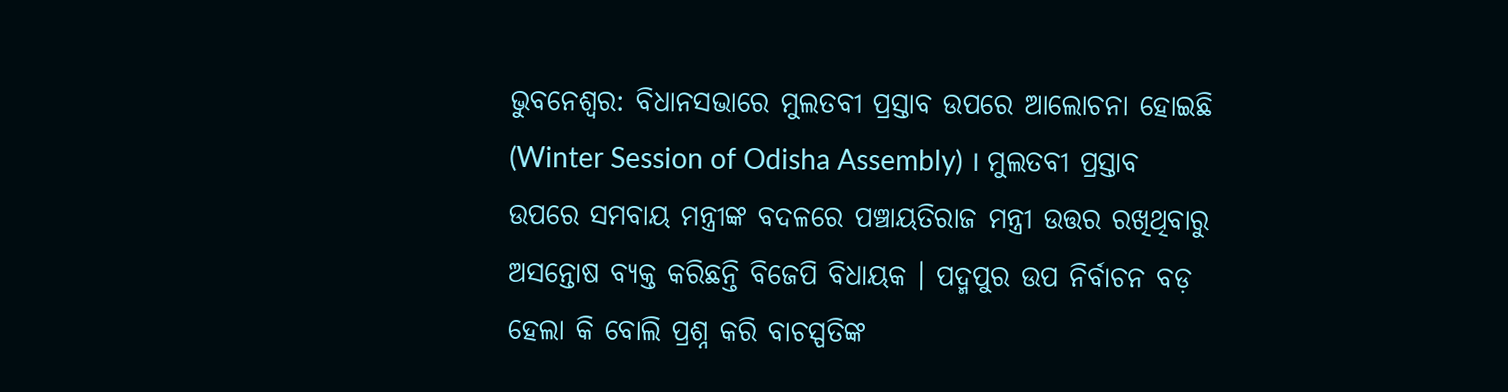ଭୁବନେଶ୍ବର: ବିଧାନସଭାରେ ମୁଲତବୀ ପ୍ରସ୍ତାବ ଉପରେ ଆଲୋଚନା ହୋଇଛି (Winter Session of Odisha Assembly) । ମୁଲତବୀ ପ୍ରସ୍ତାବ ଉପରେ ସମବାୟ ମନ୍ତ୍ରୀଙ୍କ ବଦଳରେ ପଞ୍ଚାୟତିରାଜ ମନ୍ତ୍ରୀ ଉତ୍ତର ରଖିଥିବାରୁ ଅସନ୍ତୋଷ ବ୍ୟକ୍ତ କରିଛନ୍ତି ବିଜେପି ବିଧାୟକ । ପଦ୍ମପୁର ଉପ ନିର୍ବାଚନ ବଡ଼ ହେଲା କି ବୋଲି ପ୍ରଶ୍ନ କରି ବାଚସ୍ପତିଙ୍କ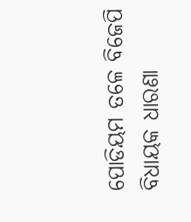ପୋଡିୟମ ତଳେ ବିଜେପି ବିଧାୟକ ଧାରଣା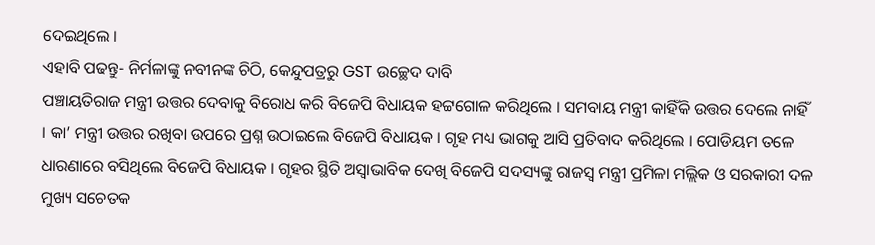ଦେଇଥିଲେ ।
ଏହାବି ପଢନ୍ତୁ- ନିର୍ମଳାଙ୍କୁ ନବୀନଙ୍କ ଚିଠି, କେନ୍ଦୁପତ୍ରରୁ GST ଉଚ୍ଛେଦ ଦାବି
ପଞ୍ଚାୟତିରାଜ ମନ୍ତ୍ରୀ ଉତ୍ତର ଦେବାକୁ ବିରୋଧ କରି ବିଜେପି ବିଧାୟକ ହଟ୍ଟଗୋଳ କରିଥିଲେ । ସମବାୟ ମନ୍ତ୍ରୀ କାହିଁକି ଉତ୍ତର ଦେଲେ ନାହିଁ । କା’ ମନ୍ତ୍ରୀ ଉତ୍ତର ରଖିବା ଉପରେ ପ୍ରଶ୍ନ ଉଠାଇଲେ ବିଜେପି ବିଧାୟକ । ଗୃହ ମଧ୍ୟ ଭାଗକୁ ଆସି ପ୍ରତିବାଦ କରିଥିଲେ । ପୋଡିୟମ ତଳେ ଧାରଣାରେ ବସିଥିଲେ ବିଜେପି ବିଧାୟକ । ଗୃହର ସ୍ଥିତି ଅସ୍ବାଭାବିକ ଦେଖି ବିଜେପି ସଦସ୍ୟଙ୍କୁ ରାଜସ୍ୱ ମନ୍ତ୍ରୀ ପ୍ରମିଳା ମଲ୍ଲିକ ଓ ସରକାରୀ ଦଳ ମୁଖ୍ୟ ସଚେତକ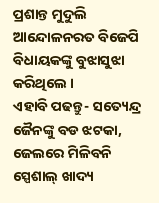ପ୍ରଶାନ୍ତ ମୁଦୁଲି ଆନ୍ଦୋଳନରତ ବିଜେପି ବିଧାୟକଙ୍କୁ ବୁଝାସୁଝା କରିଥିଲେ ।
ଏହାବି ପଢନ୍ତୁ- ସତ୍ୟେନ୍ଦ୍ର ଜୈନଙ୍କୁ ବଡ ଝଟକା, ଜେଲରେ ମିଳିବନି ସ୍ପେଶାଲ୍ ଖାଦ୍ୟ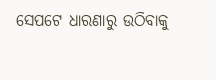ସେପଟେ ଧାରଣାରୁ ଉଠିବାକୁ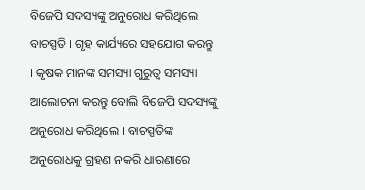ବିଜେପି ସଦସ୍ୟଙ୍କୁ ଅନୁରୋଧ କରିଥିଲେ ବାଚସ୍ପତି । ଗୃହ କାର୍ଯ୍ୟରେ ସହଯୋଗ କରନ୍ତୁ । କୃଷକ ମାନଙ୍କ ସମସ୍ୟା ଗୁରୁତ୍ୱ ସମସ୍ୟା ଆଲୋଚନା କରନ୍ତୁ ବୋଲି ବିଜେପି ସଦସ୍ୟଙ୍କୁ ଅନୁରୋଧ କରିଥିଲେ । ବାଚସ୍ପତିଙ୍କ ଅନୁରୋଧକୁ ଗ୍ରହଣ ନକରି ଧାରଣାରେ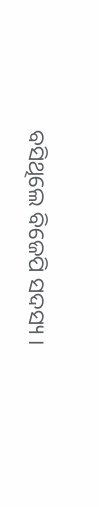ବସିଥିଲେ ବିଜେପି ସଦସ୍ୟ ।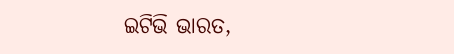ଇଟିଭି ଭାରତ,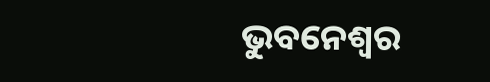ଭୁବନେଶ୍ବର